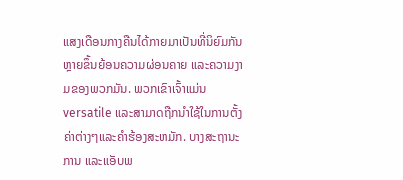ແສງເດືອນກາງຄືນໄດ້ກາຍມາເປັນທີ່ນິຍົມກັນຫຼາຍຂຶ້ນຍ້ອນຄວາມຜ່ອນຄາຍ ແລະຄວາມງາມຂອງພວກມັນ. ພວກເຂົາເຈົ້າແມ່ນ versatile ແລະສາມາດຖືກນໍາໃຊ້ໃນການຕັ້ງຄ່າຕ່າງໆແລະຄໍາຮ້ອງສະຫມັກ. ບາງສະຖານະການ ແລະແອັບພ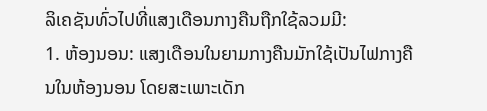ລິເຄຊັນທົ່ວໄປທີ່ແສງເດືອນກາງຄືນຖືກໃຊ້ລວມມີ:
1. ຫ້ອງນອນ: ແສງເດືອນໃນຍາມກາງຄືນມັກໃຊ້ເປັນໄຟກາງຄືນໃນຫ້ອງນອນ ໂດຍສະເພາະເດັກ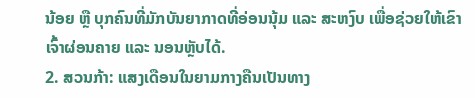ນ້ອຍ ຫຼື ບຸກຄົນທີ່ມັກບັນຍາກາດທີ່ອ່ອນນຸ້ມ ແລະ ສະຫງົບ ເພື່ອຊ່ວຍໃຫ້ເຂົາເຈົ້າຜ່ອນຄາຍ ແລະ ນອນຫຼັບໄດ້.
2. ສວນກ້າ: ແສງເດືອນໃນຍາມກາງຄືນເປັນທາງ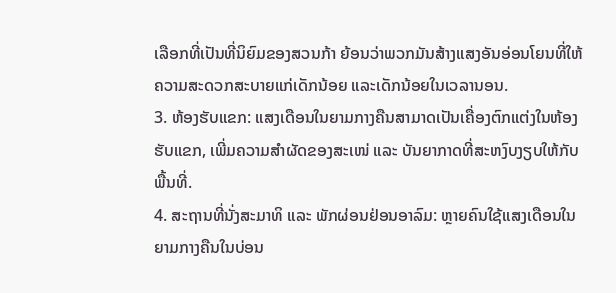ເລືອກທີ່ເປັນທີ່ນິຍົມຂອງສວນກ້າ ຍ້ອນວ່າພວກມັນສ້າງແສງອັນອ່ອນໂຍນທີ່ໃຫ້ຄວາມສະດວກສະບາຍແກ່ເດັກນ້ອຍ ແລະເດັກນ້ອຍໃນເວລານອນ.
3. ຫ້ອງຮັບແຂກ: ແສງເດືອນໃນຍາມກາງຄືນສາມາດເປັນເຄື່ອງຕົກແຕ່ງໃນຫ້ອງຮັບແຂກ, ເພີ່ມຄວາມສຳຜັດຂອງສະເໜ່ ແລະ ບັນຍາກາດທີ່ສະຫງົບງຽບໃຫ້ກັບພື້ນທີ່.
4. ສະຖານທີ່ນັ່ງສະມາທິ ແລະ ພັກຜ່ອນຢ່ອນອາລົມ: ຫຼາຍຄົນໃຊ້ແສງເດືອນໃນຍາມກາງຄືນໃນບ່ອນ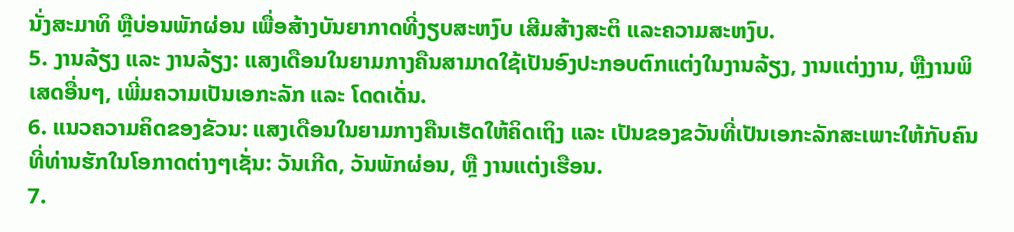ນັ່ງສະມາທິ ຫຼືບ່ອນພັກຜ່ອນ ເພື່ອສ້າງບັນຍາກາດທີ່ງຽບສະຫງົບ ເສີມສ້າງສະຕິ ແລະຄວາມສະຫງົບ.
5. ງານລ້ຽງ ແລະ ງານລ້ຽງ: ແສງເດືອນໃນຍາມກາງຄືນສາມາດໃຊ້ເປັນອົງປະກອບຕົກແຕ່ງໃນງານລ້ຽງ, ງານແຕ່ງງານ, ຫຼືງານພິເສດອື່ນໆ, ເພີ່ມຄວາມເປັນເອກະລັກ ແລະ ໂດດເດັ່ນ.
6. ແນວຄວາມຄິດຂອງຂັວນ: ແສງເດືອນໃນຍາມກາງຄືນເຮັດໃຫ້ຄິດເຖິງ ແລະ ເປັນຂອງຂວັນທີ່ເປັນເອກະລັກສະເພາະໃຫ້ກັບຄົນທີ່ທ່ານຮັກໃນໂອກາດຕ່າງໆເຊັ່ນ: ວັນເກີດ, ວັນພັກຜ່ອນ, ຫຼື ງານແຕ່ງເຮືອນ.
7.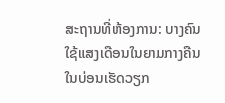ສະຖານທີ່ຫ້ອງການ: ບາງຄົນໃຊ້ແສງເດືອນໃນຍາມກາງຄືນໃນບ່ອນເຮັດວຽກ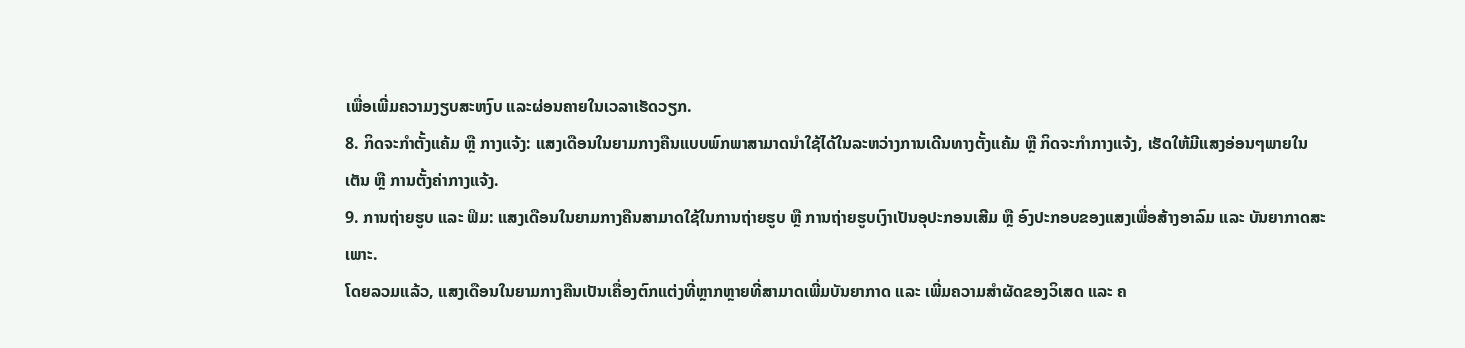ເພື່ອເພີ່ມຄວາມງຽບສະຫງົບ ແລະຜ່ອນຄາຍໃນເວລາເຮັດວຽກ.
8. ກິດຈະກຳຕັ້ງແຄ້ມ ຫຼື ກາງແຈ້ງ: ແສງເດືອນໃນຍາມກາງຄືນແບບພົກພາສາມາດນຳໃຊ້ໄດ້ໃນລະຫວ່າງການເດີນທາງຕັ້ງແຄ້ມ ຫຼື ກິດຈະກຳກາງແຈ້ງ, ເຮັດໃຫ້ມີແສງອ່ອນໆພາຍໃນເຕັນ ຫຼື ການຕັ້ງຄ່າກາງແຈ້ງ.
9. ການຖ່າຍຮູບ ແລະ ຟິມ: ແສງເດືອນໃນຍາມກາງຄືນສາມາດໃຊ້ໃນການຖ່າຍຮູບ ຫຼື ການຖ່າຍຮູບເງົາເປັນອຸປະກອນເສີມ ຫຼື ອົງປະກອບຂອງແສງເພື່ອສ້າງອາລົມ ແລະ ບັນຍາກາດສະເພາະ.
ໂດຍລວມແລ້ວ, ແສງເດືອນໃນຍາມກາງຄືນເປັນເຄື່ອງຕົກແຕ່ງທີ່ຫຼາກຫຼາຍທີ່ສາມາດເພີ່ມບັນຍາກາດ ແລະ ເພີ່ມຄວາມສຳຜັດຂອງວິເສດ ແລະ ຄ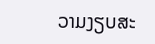ວາມງຽບສະ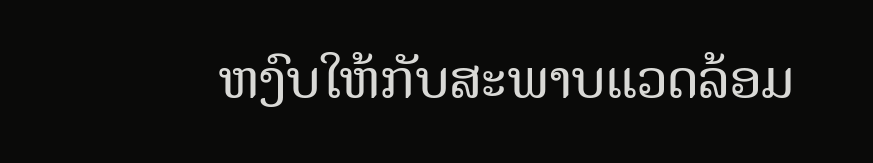ຫງົບໃຫ້ກັບສະພາບແວດລ້ອມ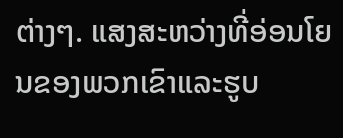ຕ່າງໆ. ແສງສະຫວ່າງທີ່ອ່ອນໂຍນຂອງພວກເຂົາແລະຮູບ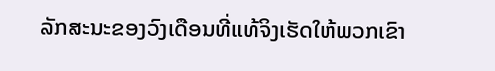ລັກສະນະຂອງວົງເດືອນທີ່ແທ້ຈິງເຮັດໃຫ້ພວກເຂົາ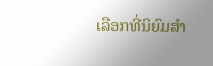ເລືອກທີ່ນິຍົມສໍາ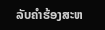ລັບຄໍາຮ້ອງສະຫ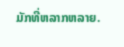ມັກທີ່ຫລາກຫລາຍ.